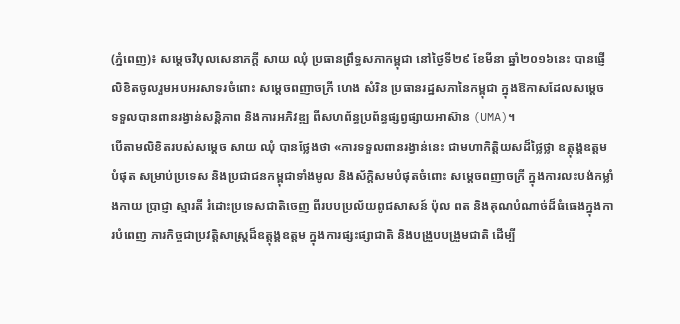(ភ្នំពេញ)៖ សម្តេចវិបុលសេនាភក្តី សាយ ឈុំ ប្រធានព្រឹទ្ធសភាកម្ពុជា នៅថ្ងៃទី២៩ ខែមីនា ឆ្នាំ២០១៦នេះ បានផ្ញើលិខិតចូលរួមអបអរសាទរចំពោះ សម្តេចពញាចក្រី ហេង សំរិន ប្រធានរដ្ឋសភានៃកម្ពុជា ក្នុងឱកាសដែលសម្តេច ទទួលបានពានរង្វាន់សន្តិភាព និងការអភិវឌ្ឍ ពីសហព័ន្ធប្រព័ន្ធផ្សព្វផ្សាយអាស៊ាន (UMA)។
បើតាមលិខិតរបស់សម្តេច សាយ ឈុំ បានថ្លែងថា «ការទទួលពានរង្វាន់នេះ ជាមហាកិត្តិយសដ៏ថ្លៃថ្លា ឧត្តុង្គឧត្តមបំផុត សម្រាប់ប្រទេស និងប្រជាជនកម្ពុជាទាំងមូល និងស័ក្តិសមបំផុតចំពោះ សម្តេចពញាចក្រី ក្នុងការលះបង់កម្លាំងកាយ ប្រាជ្ញា ស្មារតី រំដោះប្រទេសជាតិចេញ ពីរបបប្រល័យពូជសាសន៍ ប៉ុល ពត និងគុណបំណាច់ដ៏ធំធេងក្នុងការបំពេញ ភារកិច្ចជាប្រវត្តិសាស្ត្រដ៏ឧត្តុង្គឧត្តម ក្នុងការផ្សះផ្សាជាតិ និងបង្រួបបង្រួមជាតិ ដើម្បី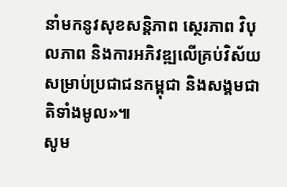នាំមកនូវសុខសន្តិភាព ស្ថេរភាព វិបុលភាព និងការអភិវឌ្ឍលើគ្រប់វិស័យ សម្រាប់ប្រជាជនកម្ពុជា និងសង្គមជាតិទាំងមូល»៕
សូម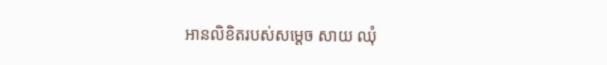អានលិខិតរបស់សម្តេច សាយ ឈុំ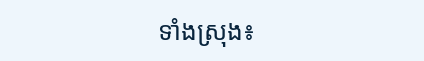ទាំងស្រុង៖